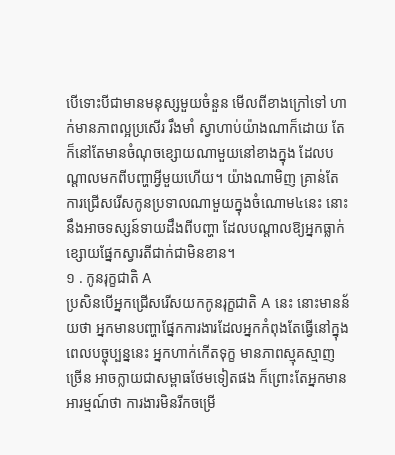បើទោះបីជាមានមនុស្សមួយចំនួន មើលពីខាងក្រៅទៅ ហាក់មានភាពល្អប្រសើរ រឹងមាំ ស្វាហាប់យ៉ាងណាក៏ដោយ តែក៏នៅតែមានចំណុចខ្សោយណាមួយនៅខាងក្នុង ដែលបណ្ដាលមកពីបញ្ហាអ្វីមួយហើយ។ យ៉ាងណាមិញ គ្រាន់តែការជ្រើសរើសកូនប្រទាលណាមួយក្នុងចំណោម៤នេះ នោះនឹងអាចទស្សន៍ទាយដឹងពីបញ្ហា ដែលបណ្ដាលឱ្យអ្នកធ្លាក់ខ្សោយផ្នែកស្វារតីជាក់ជាមិនខាន។
១ . កូនរុក្ខជាតិ A
ប្រសិនបើអ្នកជ្រើសរើសយកកូនរុក្ខជាតិ A នេះ នោះមានន័យថា អ្នកមានបញ្ហាផ្នែកការងារដែលអ្នកកំពុងតែធ្វើនៅក្នុងពេលបច្ចុប្បន្ននេះ អ្នកហាក់កើតទុក្ខ មានភាពស្មុគស្មាញច្រើន អាចក្លាយជាសម្ពាធថែមទៀតផង ក៏ព្រោះតែអ្នកមានអារម្មណ៍ថា ការងារមិនរីកចម្រើ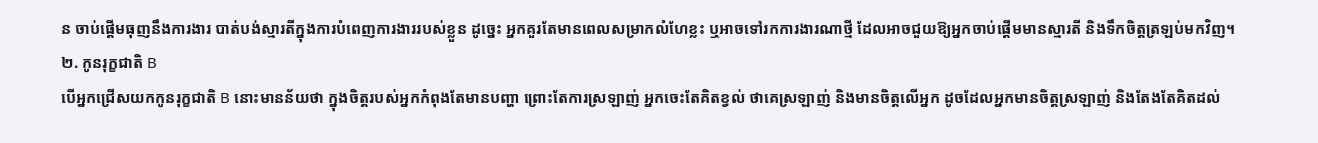ន ចាប់ផ្ដើមធុញនឹងការងារ បាត់បង់ស្មារតីក្នុងការបំពេញការងាររបស់ខ្លួន ដូច្នេះ អ្នកគួរតែមានពេលសម្រាកលំហែខ្លះ ឬអាចទៅរកការងារណាថ្មី ដែលអាចជួយឱ្យអ្នកចាប់ផ្ដើមមានស្មារតី និងទឹកចិត្តត្រឡប់មកវិញ។
២. កូនរុក្ខជាតិ B
បើអ្នកជ្រើសយកកូនរុក្ខជាតិ B នោះមានន័យថា ក្នុងចិត្តរបស់អ្នកកំពុងតែមានបញ្ហា ព្រោះតែការស្រឡាញ់ អ្នកចេះតែគិតខ្វល់ ថាគេស្រឡាញ់ និងមានចិត្តលើអ្នក ដូចដែលអ្នកមានចិត្តស្រឡាញ់ និងតែងតែគិតដល់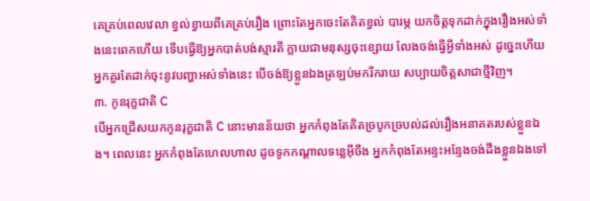គេគ្រប់ពេលវេលា ខ្វល់ខ្វាយពីគេគ្រប់រឿង ព្រោះតែអ្នកចេះតែគិតខ្វល់ បារម្ភ យកចិត្តទុកដាក់ក្នុងរឿងអស់ទាំងនេះពេកហើយ ទើបធ្វើឱ្យអ្នកបាត់បង់ស្មារតី ក្លាយជាមនុស្សចុះខ្សោយ លែងចង់ធ្វើអ្វីទាំងអស់ ដូច្នេះហើយ អ្នកគួរតែដាក់ចុះនូវបញ្ហាអស់ទាំងនេះ បើចង់ឱ្យខ្លួនឯងត្រឡប់មករីករាយ សប្បាយចិត្តសាជាថ្មីវិញ។
៣. កូនរុក្ខជាតិ C
បើអ្នកជ្រើសយកកូនរុក្ខជាតិ C នោះមានន័យថា អ្នកកំពុងតែគិតច្របូកច្របល់ដល់រឿងអនាគតរបស់ខ្លួនឯង។ ពេលនេះ អ្នកកំពុងតែហេលហាល ដូចទូកកណ្ដាលទន្លេអ៊ីចឹង អ្នកកំពុងតែអន្ទះអន្ទែងចង់ដឹងខ្លួនឯងទៅ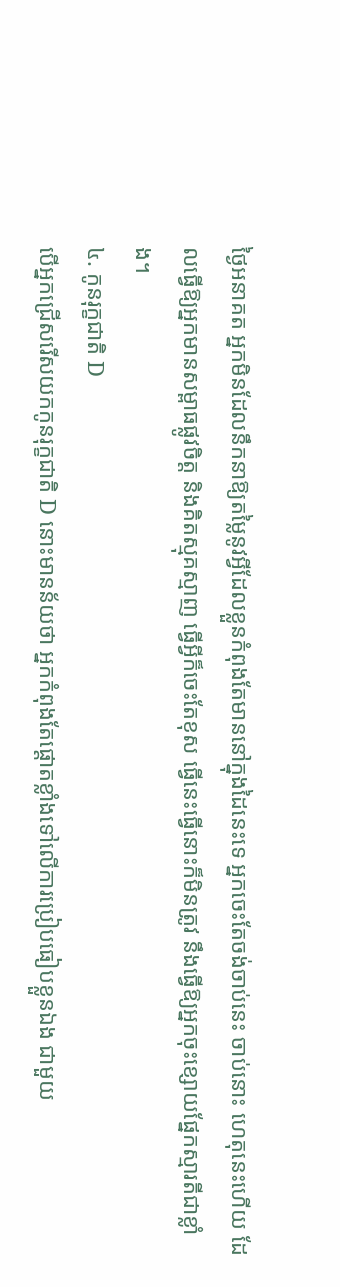ថ្ងៃអនាគត អ្នកមិនដែលនឹកនាឱ្យតម្លៃនូវអ្វីដែលខ្លួនកំពុងតែមាននៅក្នុងដៃនេះទេ អ្នកចេះតែចង់ចាប់នេះ ចាប់នោះ ហេតុនេះហើយ ដែលធ្វើឱ្យអ្នកមានសម្ពាធផ្លូវចិត្ត និងគិតស្មុគស្មាញ ធ្វើអ្វីក៏ចេះតែខុស ធ្វើនេះធ្វើនោះក៏មិនត្រូវ នឹងធ្វើឱ្យអ្នកចុះខ្សោយផ្នែកស្មារតីជាខ្លាំង។
៤. កូនរុក្ខជាតិ D
បើអ្នកជ្រើសរើសយកកូនរុក្ខជាតិ D នោះមានន័យថា អ្នកកំពុងតែផ្ដោតខ្លាំងទៅលើការប្រៀបធៀបខ្លួនឯង ជាមួយ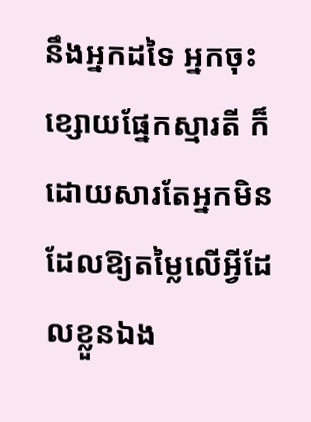នឹងអ្នកដទៃ អ្នកចុះខ្សោយផ្នែកស្មារតី ក៏ដោយសារតែអ្នកមិនដែលឱ្យតម្លៃលើអ្វីដែលខ្លួនឯង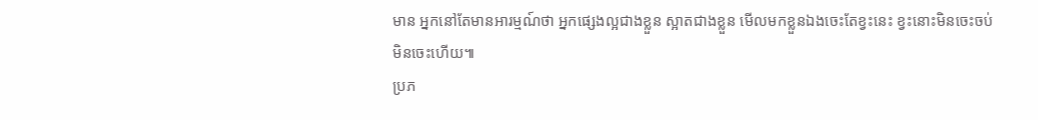មាន អ្នកនៅតែមានអារម្មណ៍ថា អ្នកផ្សេងល្អជាងខ្លួន ស្អាតជាងខ្លួន មើលមកខ្លួនឯងចេះតែខ្វះនេះ ខ្វះនោះមិនចេះចប់មិនចេះហើយ៕
ប្រភ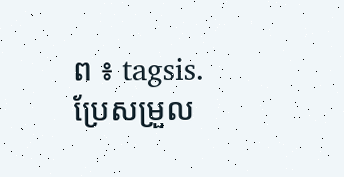ព ៖ tagsis.
ប្រែសម្រួល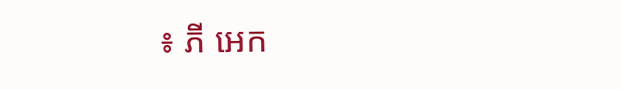៖ ភី អេក